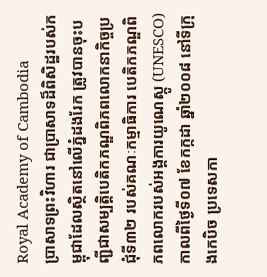Royal Academy of Cambodia
ប្រាសាទព្រះវិហារ ជាប្រាសាទដ៏ពិសិដ្ឋរបស់កម្ពុជាដែលស្ថិតនៅលើភ្នំដងរែក ត្រូវបានចុះបញ្ជីជាសម្បត្តិបេតិកភណ្ឌពិភពលោកនាកិច្ចប្រជុំទី៣២ របស់គណៈកម្មាធិការ បេតិកភណ្ឌពិភពលោករបស់អង្គការយូណេស្កូ (UNESCO) កាលពីថ្ងៃទី០៧ ខែកក្កដា ឆ្នាំ២០០៨ នៅទីក្រុងកេបិច ប្រទេសកា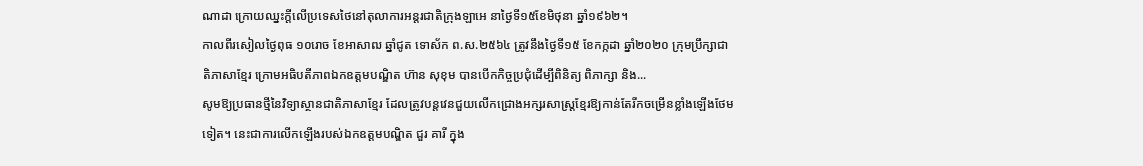ណាដា ក្រោយឈ្នះក្តីលើប្រទេសថៃនៅតុលាការអន្តរជាតិក្រុងឡាអេ នាថ្ងៃទី១៥ខែមិថុនា ឆ្នាំ១៩៦២។
កាលពីរសៀលថ្ងៃពុធ ១០រោច ខែអាសាឍ ឆ្នាំជូត ទោស័ក ព.ស.២៥៦៤ ត្រូវនឹងថ្ងៃទី១៥ ខែកក្កដា ឆ្នាំ២០២០ ក្រុមប្រឹក្សាជាតិភាសាខ្មែរ ក្រោមអធិបតីភាពឯកឧត្តមបណ្ឌិត ហ៊ាន សុខុម បានបើកកិច្ចប្រជុំដើម្បីពិនិត្យ ពិភាក្សា និង...
សូមឱ្យប្រធានថ្មីនៃវិទ្យាស្ថានជាតិភាសាខ្មែរ ដែលត្រូវបន្តវេនជួយលើកជ្រោងអក្សរសាស្ត្រខ្មែរឱ្យកាន់តែរីកចម្រើនខ្លាំងឡើងថែមទៀត។ នេះជាការលើកឡើងរបស់ឯកឧត្ដមបណ្ឌិត ជួរ គារី ក្នុង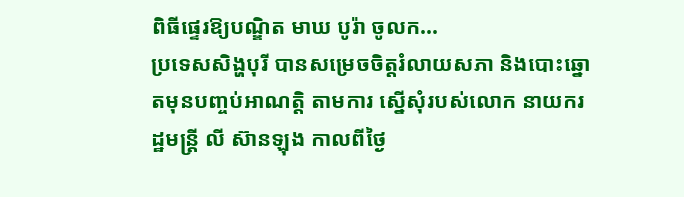ពិធីផ្ទេរឱ្យបណ្ឌិត មាឃ បូរ៉ា ចូលក...
ប្រទេសសិង្ហបុរី បានសម្រេចចិត្តរំលាយសភា និងបោះឆ្នោតមុនបញ្ចប់អាណត្តិ តាមការ ស្នើសុំរបស់លោក នាយករដ្ឋមន្ត្រី លី ស៊ានឡុង កាលពីថ្ងៃ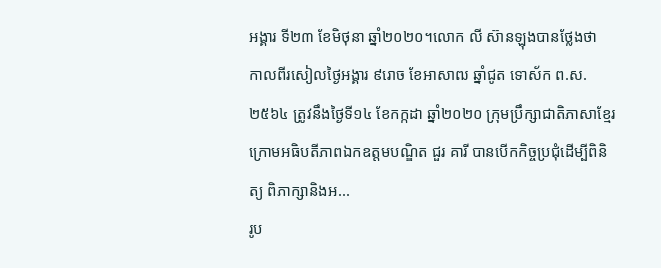អង្គារ ទី២៣ ខែមិថុនា ឆ្នាំ២០២០។លោក លី ស៊ានឡុងបានថ្លែងថា
កាលពីរសៀលថ្ងៃអង្គារ ៩រោច ខែអាសាឍ ឆ្នាំជូត ទោស័ក ព.ស.២៥៦៤ ត្រូវនឹងថ្ងៃទី១៤ ខែកក្កដា ឆ្នាំ២០២០ ក្រុមប្រឹក្សាជាតិភាសាខ្មែរ ក្រោមអធិបតីភាពឯកឧត្តមបណ្ឌិត ជួរ គារី បានបើកកិច្ចប្រជុំដើម្បីពិនិត្យ ពិភាក្សានិងអ...
រូប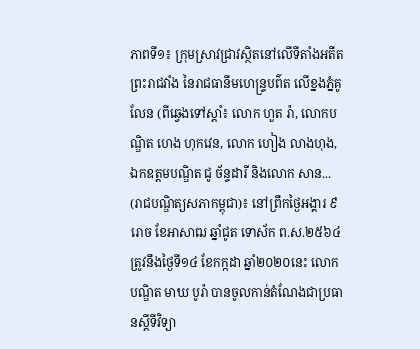ភាពទី១៖ ក្រុមស្រាវជ្រាវស្ថិតនៅលើទីតាំងអតីតព្រះរាជវាំង នៃរាជធានីមហេន្រ្ទបព៌ត លើខ្នងភ្នំគូលែន (ពីឆ្វេងទៅស្តាំ៖ លោក ហួត រ៉ា, លោកបណ្ឌិត ហេង ហុកវេន, លោក ហៀង លាងហុង, ឯកឧត្តមបណ្ឌិត ជូ ច័ន្ទដារី និងលោក សាន...
(រាជបណ្ឌិត្យសភាកម្ពុជា)៖ នៅព្រឹកថ្ងៃអង្គារ ៩រោច ខែអាសាឍ ឆ្នាំជូត ទោស័ក ព.ស.២៥៦៤ ត្រូវនឹងថ្ងៃទី១៤ ខែកក្កដា ឆ្នាំ២០២០នេះ លោកបណ្ឌិត មាឃ បូរ៉ា បានចូលកាន់តំណែងជាប្រធានស្តីទីវិទ្យា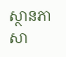ស្ថានភាសា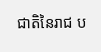ជាតិនៃរាជ ប